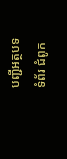បញ្ជីអត្ថបទ
ទំព័រ ជំពូក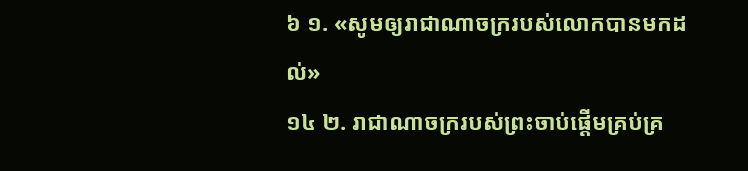៦ ១. «សូមឲ្យរាជាណាចក្ររបស់លោកបានមកដល់»
១៤ ២. រាជាណាចក្ររបស់ព្រះចាប់ផ្ដើមគ្រប់គ្រ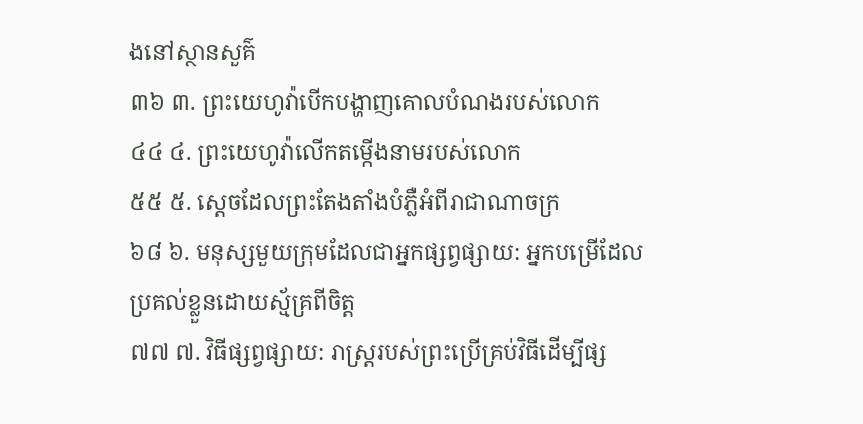ងនៅស្ថានសួគ៌
៣៦ ៣. ព្រះយេហូវ៉ាបើកបង្ហាញគោលបំណងរបស់លោក
៤៤ ៤. ព្រះយេហូវ៉ាលើកតម្កើងនាមរបស់លោក
៥៥ ៥. ស្តេចដែលព្រះតែងតាំងបំភ្លឺអំពីរាជាណាចក្រ
៦៨ ៦. មនុស្សមួយក្រុមដែលជាអ្នកផ្សព្វផ្សាយ: អ្នកបម្រើដែលប្រគល់ខ្លួនដោយស្ម័គ្រពីចិត្ត
៧៧ ៧. វិធីផ្សព្វផ្សាយ: រាស្ត្ររបស់ព្រះប្រើគ្រប់វិធីដើម្បីផ្ស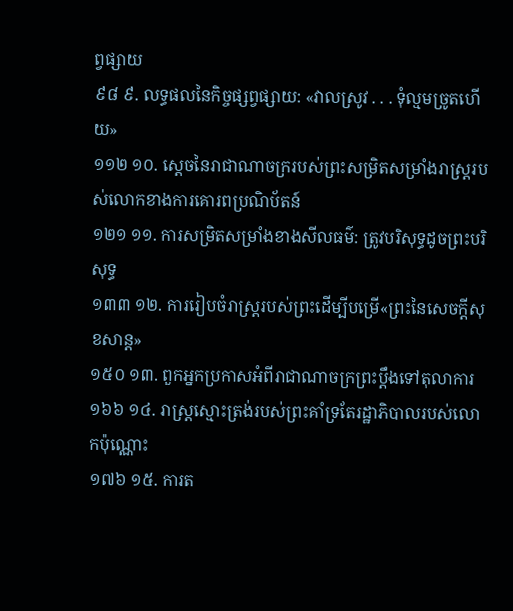ព្វផ្សាយ
៩៨ ៩. លទ្ធផលនៃកិច្ចផ្សព្វផ្សាយ: «វាលស្រូវ . . . ទុំល្មមច្រូតហើយ»
១១២ ១០. ស្តេចនៃរាជាណាចក្ររបស់ព្រះសម្រិតសម្រាំងរាស្ត្ររបស់លោកខាងការគោរពប្រណិប័តន៍
១២១ ១១. ការសម្រិតសម្រាំងខាងសីលធម៌: ត្រូវបរិសុទ្ធដូចព្រះបរិសុទ្ធ
១៣៣ ១២. ការរៀបចំរាស្ត្ររបស់ព្រះដើម្បីបម្រើ«ព្រះនៃសេចក្ដីសុខសាន្ត»
១៥០ ១៣. ពួកអ្នកប្រកាសអំពីរាជាណាចក្រព្រះប្ដឹងទៅតុលាការ
១៦៦ ១៤. រាស្ត្រស្មោះត្រង់របស់ព្រះគាំទ្រតែរដ្ឋាភិបាលរបស់លោកប៉ុណ្ណោះ
១៧៦ ១៥. ការត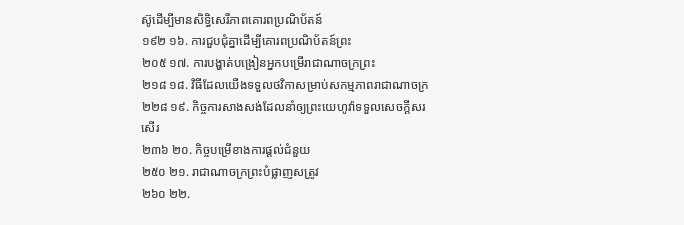ស៊ូដើម្បីមានសិទ្ធិសេរីភាពគោរពប្រណិប័តន៍
១៩២ ១៦. ការជួបជុំគ្នាដើម្បីគោរពប្រណិប័តន៍ព្រះ
២០៥ ១៧. ការបង្ហាត់បង្រៀនអ្នកបម្រើរាជាណាចក្រព្រះ
២១៨ ១៨. វិធីដែលយើងទទួលថវិកាសម្រាប់សកម្មភាពរាជាណាចក្រ
២២៨ ១៩. កិច្ចការសាងសង់ដែលនាំឲ្យព្រះយេហូវ៉ាទទួលសេចក្ដីសរសើរ
២៣៦ ២០. កិច្ចបម្រើខាងការផ្ដល់ជំនួយ
២៥០ ២១. រាជាណាចក្រព្រះបំផ្លាញសត្រូវ
២៦០ ២២.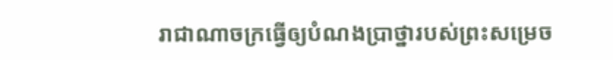រាជាណាចក្រធ្វើឲ្យបំណងប្រាថ្នារបស់ព្រះសម្រេច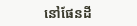នៅផែនដី